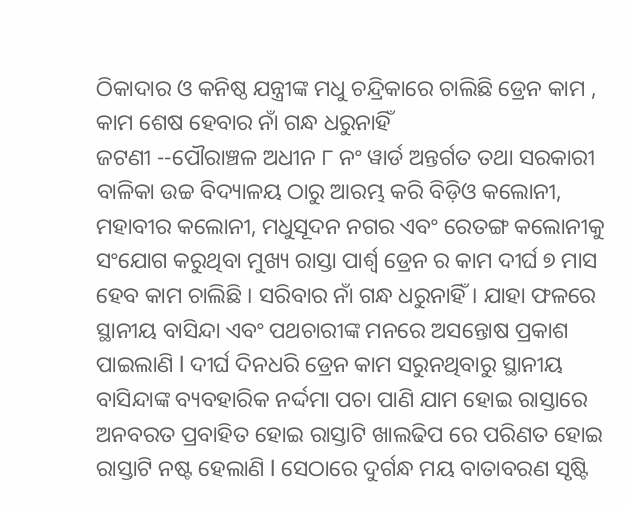ଠିକାଦାର ଓ କନିଷ୍ଠ ଯନ୍ତ୍ରୀଙ୍କ ମଧୁ ଚନ୍ଦ୍ରିକାରେ ଚାଲିଛି ଡ୍ରେନ କାମ , କାମ ଶେଷ ହେବାର ନାଁ ଗନ୍ଧ ଧରୁନାହିଁ
ଜଟଣୀ --ପୌରାଞ୍ଚଳ ଅଧୀନ ୮ ନଂ ୱାର୍ଡ ଅନ୍ତର୍ଗତ ତଥା ସରକାରୀ ବାଳିକା ଉଚ୍ଚ ବିଦ୍ୟାଳୟ ଠାରୁ ଆରମ୍ଭ କରି ବିଡ଼ିଓ କଲୋନୀ, ମହାବୀର କଲୋନୀ, ମଧୁସୂଦନ ନଗର ଏବଂ ରେତଙ୍ଗ କଲୋନୀକୁ ସଂଯୋଗ କରୁଥିବା ମୁଖ୍ୟ ରାସ୍ତା ପାର୍ଶ୍ୱ ଡ୍ରେନ ର କାମ ଦୀର୍ଘ ୭ ମାସ ହେବ କାମ ଚାଲିଛି । ସରିବାର ନାଁ ଗନ୍ଧ ଧରୁନାହିଁ। ଯାହା ଫଳରେ ସ୍ଥାନୀୟ ବାସିନ୍ଦା ଏବଂ ପଥଚାରୀଙ୍କ ମନରେ ଅସନ୍ତୋଷ ପ୍ରକାଶ ପାଇଲାଣି l ଦୀର୍ଘ ଦିନଧରି ଡ୍ରେନ କାମ ସରୁନଥିବାରୁ ସ୍ଥାନୀୟ ବାସିନ୍ଦାଙ୍କ ବ୍ୟବହାରିକ ନର୍ଦ୍ଦମା ପଚା ପାଣି ଯାମ ହୋଇ ରାସ୍ତାରେ ଅନବରତ ପ୍ରବାହିତ ହୋଇ ରାସ୍ତାଟି ଖାଲଢିପ ରେ ପରିଣତ ହୋଇ ରାସ୍ତାଟି ନଷ୍ଟ ହେଲାଣି l ସେଠାରେ ଦୁର୍ଗନ୍ଧ ମୟ ବାତାବରଣ ସୃଷ୍ଟି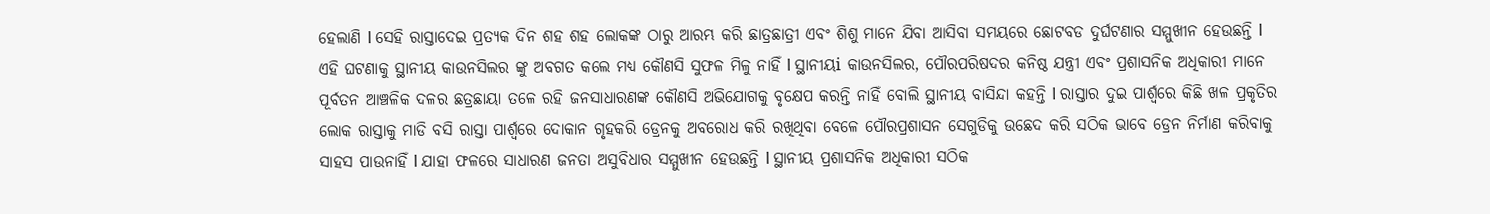ହେଲାଣି l ସେହି ରାସ୍ତାଦେଇ ପ୍ରତ୍ୟକ ଦିନ ଶହ ଶହ ଲୋକଙ୍କ ଠାରୁ ଆରମ୍ଭ କରି ଛାତ୍ରଛାତ୍ରୀ ଏବଂ ଶିଶୁ ମାନେ ଯିବା ଆସିବା ସମୟରେ ଛୋଟବଡ ଦୁର୍ଘଟଣାର ସମ୍ମୁଖୀନ ହେଉଛନ୍ତି l ଏହି ଘଟଣାକୁ ସ୍ଥାନୀୟ କାଉନସିଲର ଙ୍କୁ ଅବଗତ କଲେ ମଧ୍ୟ କୌଣସି ସୁଫଳ ମିଳୁ ନାହିଁ l ସ୍ଥାନୀୟi କାଉନସିଲର, ପୌରପରିଷଦର କନିଷ୍ଠ ଯନ୍ତ୍ରୀ ଏବଂ ପ୍ରଶାସନିକ ଅଧିକାରୀ ମାନେ ପୂର୍ବତନ ଆଞ୍ଚଳିକ ଦଳର ଛତ୍ରଛାୟା ତଳେ ରହି ଜନସାଧାରଣଙ୍କ କୌଣସି ଅଭିଯୋଗକୁ ବୃକ୍ଷେପ କରନ୍ତି ନାହିଁ ବୋଲି ସ୍ଥାନୀୟ ବାସିନ୍ଦା କହନ୍ତି l ରାସ୍ତାର ଦୁଇ ପାର୍ଶ୍ୱରେ କିଛି ଖଳ ପ୍ରକୃତିର ଲୋକ ରାସ୍ତାକୁ ମାଡି ବସି ରାସ୍ତା ପାର୍ଶ୍ୱରେ ଦୋକାନ ଗୃହକରି ଡ୍ରେନକୁ ଅବରୋଧ କରି ରଖିଥିବା ବେଳେ ପୌରପ୍ରଶାସନ ସେଗୁଡିକୁ ଉଛେଦ କରି ସଠିକ ଭାବେ ଡ୍ରେନ ନିର୍ମାଣ କରିବାକୁ ସାହସ ପାଉନାହିଁ l ଯାହା ଫଳରେ ସାଧାରଣ ଜନତା ଅସୁବିଧାର ସମ୍ମୁଖୀନ ହେଉଛନ୍ତି l ସ୍ଥାନୀୟ ପ୍ରଶାସନିକ ଅଧିକାରୀ ସଠିକ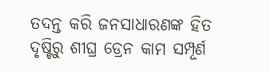ତଦନ୍ତ କରି ଜନସାଧାରଣଙ୍କ ହିତ ଦୃଷ୍ଟିରୁ ଶୀଘ୍ର ଡ୍ରେନ କାମ ସମ୍ପୂର୍ଣ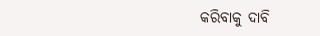କରିବାକୁ ଦାବି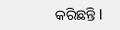କରିଛନ୍ତି l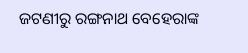ଜଟଣୀରୁ ରଙ୍ଗନାଥ ବେହେରାଙ୍କ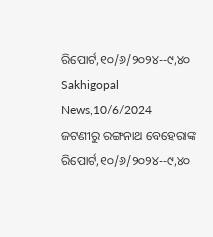ରିପୋର୍ଟ,୧୦/୬/୨୦୨୪--୯,୪୦ Sakhigopal News,10/6/2024
ଜଟଣୀରୁ ରଙ୍ଗନାଥ ବେହେରାଙ୍କ ରିପୋର୍ଟ,୧୦/୬/୨୦୨୪--୯,୪୦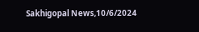Sakhigopal News,10/6/2024